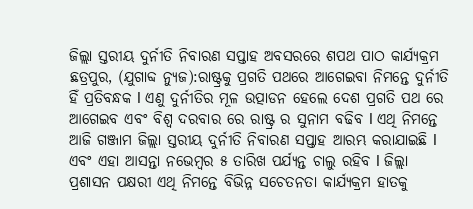ଜିଲ୍ଲା ସ୍ତରୀୟ ଦୁର୍ନୀତି ନିବାରଣ ସପ୍ତାହ ଅବସରରେ ଶପଥ ପାଠ କାର୍ଯ୍ୟକ୍ରମ
ଛତ୍ରପୁର, (ଯୁଗାବ୍ଦ ନ୍ୟୁଜ):ରାଷ୍ଟ୍ରକୁ ପ୍ରଗତି ପଥରେ ଆଗେଇବା ନିମନ୍ତେ ଦୁର୍ନୀତି ହିଁ ପ୍ରତିବନ୍ଧକ l ଏଣୁ ଦୁର୍ନୀତିର ମୂଳ ଉତ୍ପାଡନ ହେଲେ ଦେଶ ପ୍ରଗତି ପଥ ରେ ଆଗେଇବ ଏବଂ ବିଶ୍ୱ ଦରବାର ରେ ରାଷ୍ଟ୍ର ର ସୁନାମ ବଢିବ l ଏଥି ନିମନ୍ତେ ଆଜି ଗଞ୍ଜାମ ଜିଲ୍ଲା ସ୍ତରୀୟ ଦୁର୍ନୀତି ନିବାରଣ ସପ୍ତାହ ଆରମ୍ଭ କରାଯାଇଛି l ଏବଂ ଏହା ଆସନ୍ତା ନଭେମ୍ବର ୫ ତାରିଖ ପର୍ଯ୍ୟନ୍ତ ଚାଲୁ ରହିବ l ଜିଲ୍ଲା ପ୍ରଶାସନ ପକ୍ଷରୀ ଏଥି ନିମନ୍ତେ ବିଭିନ୍ନ ସଚେତନତା କାର୍ଯ୍ୟକ୍ରମ ହାତକୁ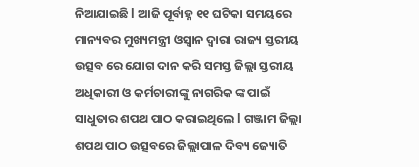ନିଆଯାଇଛି l ଆଜି ପୂର୍ବାହ୍ନ ୧୧ ଘଟିକା ସମୟରେ ମାନ୍ୟବର ମୁଖ୍ୟମନ୍ତ୍ରୀ ଓସ୍ୱାନ ଦ୍ୱାରା ରାଜ୍ୟ ସ୍ତରୀୟ ଉତ୍ସବ ରେ ଯୋଗ ଦାନ କରି ସମସ୍ତ ଜିଲ୍ଲା ସ୍ତରୀୟ ଅଧିକାରୀ ଓ କର୍ମଚାରୀଙ୍କୁ ନାଗରିକ ଙ୍କ ପାଇଁ ସାଧୁତାର ଶପଥ ପାଠ କରାଇଥିଲେ l ଗଞ୍ଜାମ ଜିଲ୍ଲା ଶପଥ ପାଠ ଉତ୍ସବରେ ଜିଲ୍ଲାପାଳ ଦିବ୍ୟ ଜ୍ୟୋତି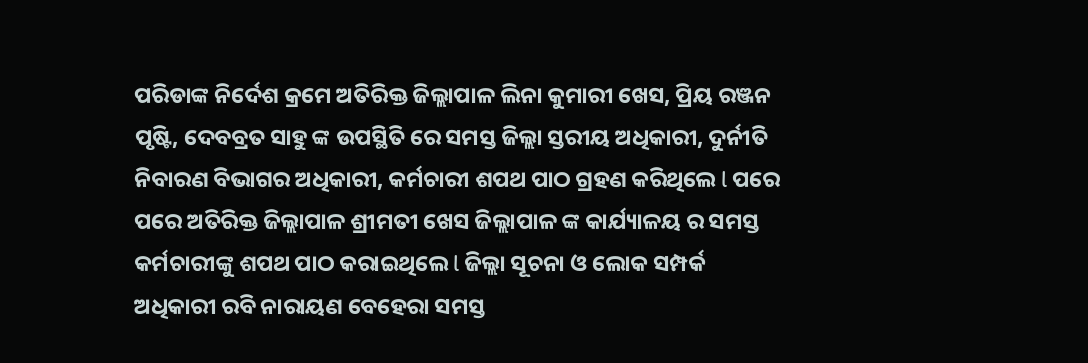ପରିଡାଙ୍କ ନିର୍ଦେଶ କ୍ରମେ ଅତିରିକ୍ତ ଜିଲ୍ଲାପାଳ ଲିନା କୁମାରୀ ଖେସ, ପ୍ରିୟ ରଞ୍ଜନ ପୃଷ୍ଟି, ଦେବବ୍ରତ ସାହୁ ଙ୍କ ଉପସ୍ଥିତି ରେ ସମସ୍ତ ଜିଲ୍ଲା ସ୍ତରୀୟ ଅଧିକାରୀ, ଦୁର୍ନୀତି ନିବାରଣ ବିଭାଗର ଅଧିକାରୀ, କର୍ମଚାରୀ ଶପଥ ପାଠ ଗ୍ରହଣ କରିଥିଲେ l ପରେ ପରେ ଅତିରିକ୍ତ ଜିଲ୍ଲାପାଳ ଶ୍ରୀମତୀ ଖେସ ଜିଲ୍ଲାପାଳ ଙ୍କ କାର୍ଯ୍ୟାଳୟ ର ସମସ୍ତ କର୍ମଚାରୀଙ୍କୁ ଶପଥ ପାଠ କରାଇଥିଲେ l ଜିଲ୍ଲା ସୂଚନା ଓ ଲୋକ ସମ୍ପର୍କ ଅଧିକାରୀ ରବି ନାରାୟଣ ବେହେରା ସମସ୍ତ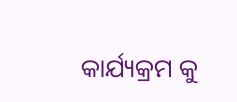କାର୍ଯ୍ୟକ୍ରମ କୁ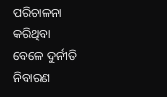ପରିଚାଳନା କରିଥିବା ବେଳେ ଦୁର୍ନୀତି ନିବାରଣ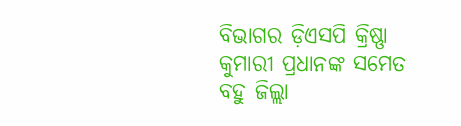ବିଭାଗର ଡ଼ିଏସପି କ୍ରିଷ୍ଣା କୁମାରୀ ପ୍ରଧାନଙ୍କ ସମେତ ବହୁ ଜିଲ୍ଲା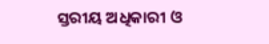ସ୍ତରୀୟ ଅଧିକାରୀ ଓ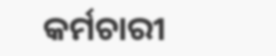କର୍ମଚାରୀ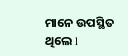ମାନେ ଉପସ୍ଥିତ ଥିଲେ l